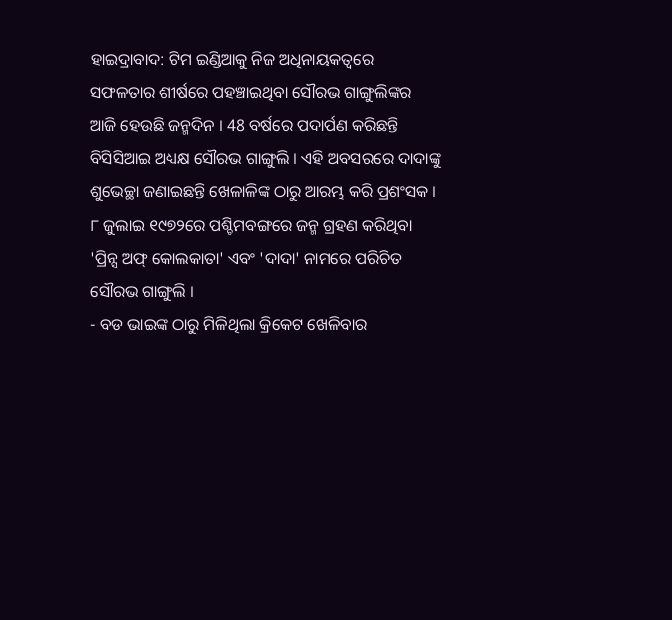ହାଇଦ୍ରାବାଦ: ଟିମ ଇଣ୍ଡିଆକୁ ନିଜ ଅଧିନାୟକତ୍ବରେ ସଫଳତାର ଶୀର୍ଷରେ ପହଞ୍ଚାଇଥିବା ସୌରଭ ଗାଙ୍ଗୁଲିଙ୍କର ଆଜି ହେଉଛି ଜନ୍ମଦିନ । 48 ବର୍ଷରେ ପଦାର୍ପଣ କରିଛନ୍ତି ବିସିସିଆଇ ଅଧ୍ୟକ୍ଷ ସୌରଭ ଗାଙ୍ଗୁଲି । ଏହି ଅବସରରେ ଦାଦାଙ୍କୁ ଶୁଭେଚ୍ଛା ଜଣାଇଛନ୍ତି ଖେଳାଳିଙ୍କ ଠାରୁ ଆରମ୍ଭ କରି ପ୍ରଶଂସକ ।
୮ ଜୁଲାଇ ୧୯୭୨ରେ ପଶ୍ଚିମବଙ୍ଗରେ ଜନ୍ମ ଗ୍ରହଣ କରିଥିବା 'ପ୍ରିନ୍ସ ଅଫ୍ କୋଲକାତା' ଏବଂ 'ଦାଦା' ନାମରେ ପରିଚିତ ସୌରଭ ଗାଙ୍ଗୁଲି ।
- ବଡ ଭାଇଙ୍କ ଠାରୁ ମିଳିଥିଲା କ୍ରିକେଟ ଖେଳିବାର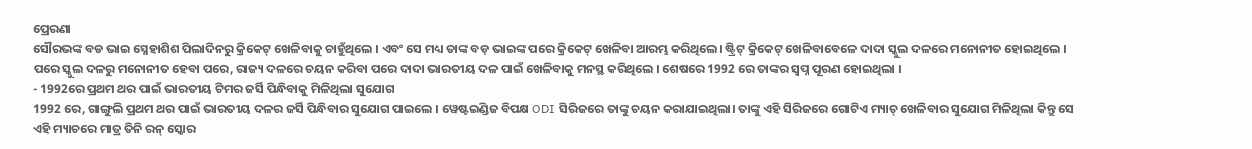ପ୍ରେରଣା
ସୌରଭଙ୍କ ବଡ ଭାଇ ସ୍ନେହାଶିଶ ପିଲାଦିନରୁ କ୍ରିକେଟ୍ ଖେଳିବାକୁ ଚାହୁଁଥିଲେ । ଏବଂ ସେ ମଧ୍ୟ ତାଙ୍କ ବଡ଼ ଭାଇଙ୍କ ପରେ କ୍ରିକେଟ୍ ଖେଳିବା ଆରମ୍ଭ କରିଥିଲେ। ଷ୍ଟ୍ରିଟ୍ କ୍ରିକେଟ୍ ଖେଳିବାବେଳେ ଦାଦା ସ୍କୁଲ ଦଳରେ ମନୋନୀତ ହୋଇଥିଲେ । ପରେ ସ୍କୁଲ ଦଳରୁ ମନୋନୀତ ହେବା ପରେ, ରାଜ୍ୟ ଦଳରେ ଚୟନ କରିବା ପରେ ଦାଦା ଭାରତୀୟ ଦଳ ପାଇଁ ଖେଳିବାକୁ ମନସ୍ଥ କରିଥିଲେ । ଶେଷରେ 1992 ରେ ତାଙ୍କର ସ୍ବପ୍ନ ପୂରଣ ହୋଇଥିଲା ।
- 1992ରେ ପ୍ରଥମ ଥର ପାଇଁ ଭାରତୀୟ ଟିମର ଜର୍ସି ପିନ୍ଧିବାକୁ ମିଳିଥିଲା ସୁଯୋଗ
1992 ରେ, ଗାଙ୍ଗୁଲି ପ୍ରଥମ ଥର ପାଇଁ ଭାରତୀୟ ଦଳର ଜର୍ସି ପିନ୍ଧିବାର ସୁଯୋଗ ପାଇଲେ । ୱେଷ୍ଟଇଣ୍ଡିଜ ବିପକ୍ଷ ODI ସିରିଜରେ ତାଙ୍କୁ ଚୟନ କରାଯାଇଥିଲା। ତାଙ୍କୁ ଏହି ସିରିଜରେ ଗୋଟିଏ ମ୍ୟାଚ୍ ଖେଳିବାର ସୁଯୋଗ ମିଳିଥିଲା କିନ୍ତୁ ସେ ଏହି ମ୍ୟାଚରେ ମାତ୍ର ତିନି ରନ୍ ସ୍କୋର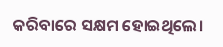କରିବାରେ ସକ୍ଷମ ହୋଇଥିଲେ।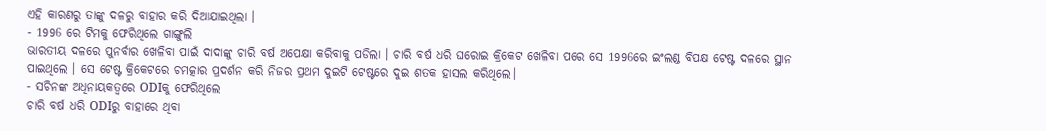ଏହି କାରଣରୁ ତାଙ୍କୁ ଦଳରୁ ବାହାର କରି ଦିଆଯାଇଥିଲା ।
- 1996 ରେ ଟିମକୁ ଫେରିଥିଲେ ଗାଙ୍ଗୁଲି
ଭାରତୀୟ ଦଳରେ ପୁନର୍ବାର ଖେଳିବା ପାଇଁ ଦାଦାଙ୍କୁ ଚାରି ବର୍ଷ ଅପେକ୍ଷା କରିବାକୁ ପଡିଲା । ଚାରି ବର୍ଷ ଧରି ଘରୋଇ କ୍ରିକେଟ ଖେଳିବା ପରେ ସେ 1996ରେ ଇଂଲଣ୍ଡ ବିପକ୍ଷ ଟେଷ୍ଟ ଦଳରେ ସ୍ଥାନ ପାଇଥିଲେ । ସେ ଟେଷ୍ଟ କ୍ରିକେଟରେ ଚମତ୍କାର ପ୍ରଦର୍ଶନ କରି ନିଜର ପ୍ରଥମ ଦୁଇଟି ଟେଷ୍ଟରେ ଦୁଇ ଶତକ ହାସଲ କରିଥିଲେ।
- ସଚିନଙ୍କ ଅଧିନାୟକତ୍ବରେ ODIକୁ ଫେରିଥିଲେ
ଚାରି ବର୍ଷ ଧରି ODIରୁ ବାହାରେ ଥିବା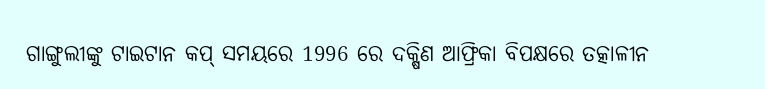ଗାଙ୍ଗୁଲୀଙ୍କୁ ଟାଇଟାନ କପ୍ ସମୟରେ 1996 ରେ ଦକ୍ଷିଣ ଆଫ୍ରିକା ବିପକ୍ଷରେ ତତ୍କାଳୀନ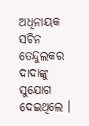ଅଧିନାୟକ ସଚିନ ତେନ୍ଦୁଲକର ଦାଦାଙ୍କୁ ସୁଯୋଗ ଦେଇଥିଲେ ।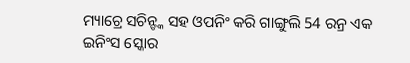ମ୍ୟାଚ୍ରେ ସଚିନ୍ଙ୍କ ସହ ଓପନିଂ କରି ଗାଙ୍ଗୁଲି 54 ରନ୍ର ଏକ ଇନିଂସ ସ୍କୋର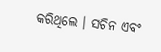କରିଥିଲେ । ସଚିନ ଏବଂ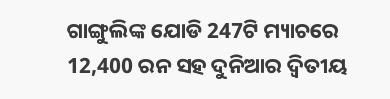ଗାଙ୍ଗୁଲିଙ୍କ ଯୋଡି 247ଟି ମ୍ୟାଚରେ 12,400 ରନ ସହ ଦୁନିଆର ଦ୍ବିତୀୟ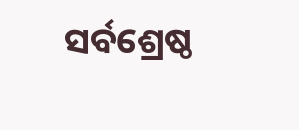ସର୍ବଶ୍ରେଷ୍ଠ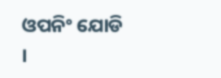ଓପନିଂ ଯୋଡି ।